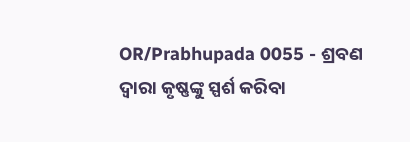OR/Prabhupada 0055 - ଶ୍ରବଣ ଦ୍ଵାରା କୃଷ୍ଣଙ୍କୁ ସ୍ପର୍ଶ କରିବା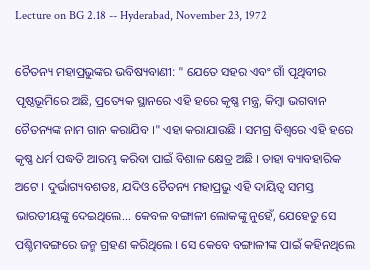Lecture on BG 2.18 -- Hyderabad, November 23, 1972

ଚୈତନ୍ୟ ମହାପ୍ରଭୁଙ୍କର ଭବିଷ୍ୟବାଣୀ: " ଯେତେ ସହର ଏବଂ ଗାଁ ପୃଥିବୀର ପୃଷ୍ଠଭୂମିରେ ଅଛି, ପ୍ରତ୍ୟେକ ସ୍ଥାନରେ ଏହି ହରେ କୃଷ୍ଣ ମନ୍ତ୍ର, କିମ୍ଵା ଭଗବାନ ଚୈତନ୍ୟଙ୍କ ନାମ ଗାନ କରାଯିବ ।" ଏହା କରାଯାଉଛି । ସମଗ୍ର ବିଶ୍ଵରେ ଏହି ହରେ କୃଷ୍ଣ ଧର୍ମ ପଦ୍ଧତି ଆରମ୍ଭ କରିବା ପାଇଁ ବିଶାଳ କ୍ଷେତ୍ର ଅଛି । ତାହା ବ୍ୟାବହାରିକ ଅଟେ । ଦୁର୍ଭାଗ୍ୟବଶତଃ, ଯଦିଓ ଚୈତନ୍ୟ ମହାପ୍ରଭୁ ଏହି ଦାୟିତ୍ଵ ସମସ୍ତ ଭାରତୀୟଙ୍କୁ ଦେଇଥିଲେ... କେବଳ ବଙ୍ଗାଳୀ ଲୋକଙ୍କୁ ନୁହେଁ, ଯେହେତୁ ସେ ପଶ୍ଚିମବଙ୍ଗରେ ଜନ୍ମ ଗ୍ରହଣ କରିଥିଲେ । ସେ କେବେ ବଙ୍ଗାଳୀଙ୍କ ପାଇଁ କହିନଥିଲେ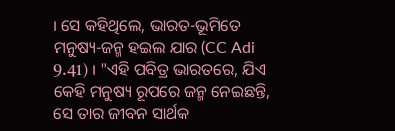। ସେ କହିଥିଲେ, ଭାରତ-ଭୂମିତେ ମନୁଷ୍ୟ-ଜନ୍ମ ହଇଲ ଯାର (CC Adi 9.41) । "ଏହି ପବିତ୍ର ଭାରତରେ, ଯିଏ କେହି ମନୁଷ୍ୟ ରୂପରେ ଜନ୍ମ ନେଇଛନ୍ତି, ସେ ତାର ଜୀବନ ସାର୍ଥକ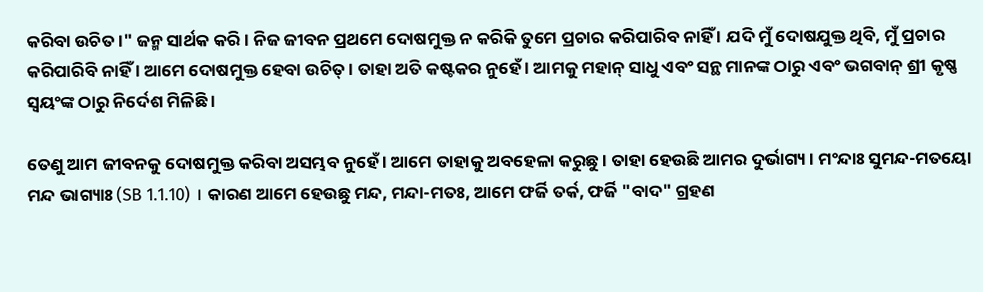କରିବା ଉଚିତ ।" ଜନ୍ମ ସାର୍ଥକ କରି । ନିଜ ଜୀବନ ପ୍ରଥମେ ଦୋଷମୁକ୍ତ ନ କରିକି ତୁମେ ପ୍ରଚାର କରିପାରିବ ନାହିଁ । ଯଦି ମୁଁ ଦୋଷଯୁକ୍ତ ଥିବି, ମୁଁ ପ୍ରଚାର କରିପାରିବି ନାହିଁ । ଆମେ ଦୋଷମୁକ୍ତ ହେବା ଉଚିତ୍ । ତାହା ଅତି କଷ୍ଟକର ନୁହେଁ । ଆମକୁ ମହାନ୍ ସାଧୁ ଏବଂ ସନ୍ଥ ମାନଙ୍କ ଠାରୁ ଏବଂ ଭଗବାନ୍ ଶ୍ରୀ କୃଷ୍ଣ ସ୍ଵୟଂଙ୍କ ଠାରୁ ନିର୍ଦେଶ ମିଳିଛି ।

ତେଣୁ ଆମ ଜୀବନକୁ ଦୋଷମୁକ୍ତ କରିବା ଅସମ୍ଭବ ନୁହେଁ । ଆମେ ତାହାକୁ ଅବହେଳା କରୁଛୁ । ତାହା ହେଉଛି ଆମର ଦୁର୍ଭାଗ୍ୟ । ମଂନ୍ଦାଃ ସୁମନ୍ଦ-ମତୟୋ ମନ୍ଦ ଭାଗ୍ୟାଃ (SB 1.1.10) । କାରଣ ଆମେ ହେଉଛୁ ମନ୍ଦ, ମନ୍ଦା-ମତଃ, ଆମେ ଫର୍ଜି ତର୍କ, ଫର୍ଜି "ବାଦ" ଗ୍ରହଣ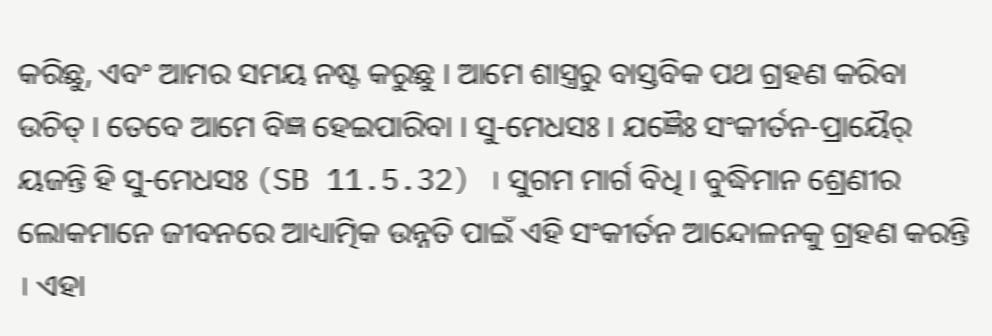କରିଛୁ, ଏବଂ ଆମର ସମୟ ନଷ୍ଟ କରୁଛୁ । ଆମେ ଶାସ୍ତ୍ରରୁ ବାସ୍ତବିକ ପଥ ଗ୍ରହଣ କରିବା ଉଚିତ୍ । ତେବେ ଆମେ ବିଜ୍ଞ ହେଇପାରିବା । ସୁ-ମେଧସଃ । ଯଜ୍ଞୈଃ ସଂକୀର୍ତନ-ପ୍ରାୟୈର୍ ୟଜନ୍ତି ହି ସୁ-ମେଧସଃ (SB 11.5.32) । ସୁଗମ ମାର୍ଗ ବିଧି । ବୁଦ୍ଧିମାନ ଶ୍ରେଣୀର ଲୋକମାନେ ଜୀବନରେ ଆଧ୍ୟାତ୍ମିକ ଉନ୍ନତି ପାଇଁ ଏହି ସଂକୀର୍ତନ ଆନ୍ଦୋଳନକୁ ଗ୍ରହଣ କରନ୍ତି । ଏହା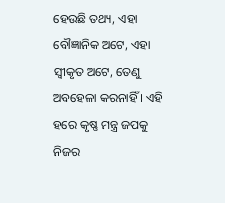ହେଉଛି ତଥ୍ୟ, ଏହା ବୌଜ୍ଞାନିକ ଅଟେ, ଏହା ସ୍ଵୀକୃତ ଅଟେ, ତେଣୁ ଅବହେଳା କରନାହିଁ । ଏହି ହରେ କୃଷ୍ଣ ମନ୍ତ୍ର ଜପକୁ ନିଜର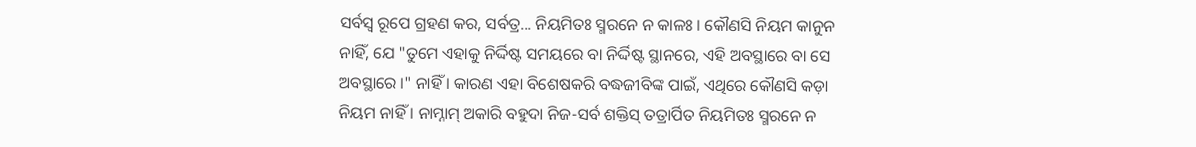ସର୍ବସ୍ଵ ରୂପେ ଗ୍ରହଣ କର, ସର୍ବତ୍ର... ନିୟମିତଃ ସ୍ମରନେ ନ କାଳଃ । କୌଣସି ନିୟମ କାନୁନ ନାହିଁ, ଯେ "ତୁମେ ଏହାକୁ ନିର୍ଦ୍ଦିଷ୍ଟ ସମୟରେ ବା ନିର୍ଦ୍ଦିଷ୍ଟ ସ୍ଥାନରେ, ଏହି ଅବସ୍ଥାରେ ବା ସେ ଅବସ୍ଥାରେ ।" ନାହିଁ । କାରଣ ଏହା ବିଶେଷକରି ବଦ୍ଧଜୀବିଙ୍କ ପାଇଁ, ଏଥିରେ କୌଣସି କଡ଼ା ନିୟମ ନାହିଁ । ନାମ୍ନାମ୍ ଅକାରି ବହୁଦା ନିଜ-ସର୍ବ ଶକ୍ତିସ୍ ତତ୍ରାର୍ପିତ ନିୟମିତଃ ସ୍ମରନେ ନ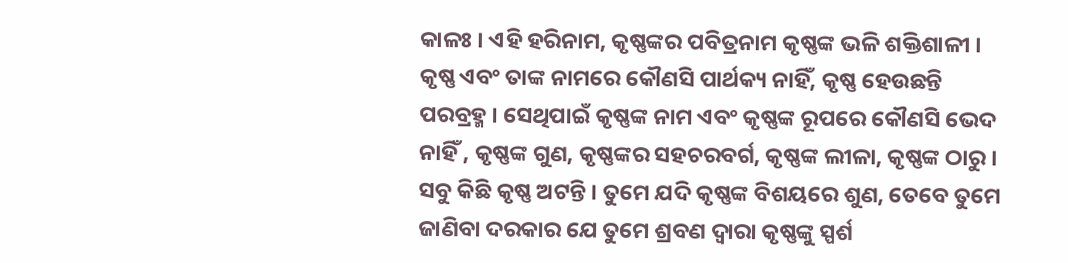କାଳଃ । ଏହି ହରିନାମ, କୃଷ୍ଣଙ୍କର ପବିତ୍ରନାମ କୃଷ୍ଣଙ୍କ ଭଳି ଶକ୍ତିଶାଳୀ । କୃଷ୍ଣ ଏବଂ ତାଙ୍କ ନାମରେ କୌଣସି ପାର୍ଥକ୍ୟ ନାହିଁ, କୃଷ୍ଣ ହେଉଛନ୍ତି ପରବ୍ରହ୍ମ । ସେଥିପାଇଁ କୃଷ୍ଣଙ୍କ ନାମ ଏବଂ କୃଷ୍ଣଙ୍କ ରୂପରେ କୌଣସି ଭେଦ ନାହିଁ , କୃଷ୍ଣଙ୍କ ଗୁଣ, କୃଷ୍ଣଙ୍କର ସହଚରବର୍ଗ, କୃଷ୍ଣଙ୍କ ଲୀଳା, କୃଷ୍ଣଙ୍କ ଠାରୁ । ସବୁ କିଛି କୃଷ୍ଣ ଅଟନ୍ତି । ତୁମେ ଯଦି କୃଷ୍ଣଙ୍କ ବିଶୟରେ ଶୁଣ, ତେବେ ତୁମେ ଜାଣିବା ଦରକାର ଯେ ତୁମେ ଶ୍ରବଣ ଦ୍ଵାରା କୃଷ୍ଣଙ୍କୁ ସ୍ପର୍ଶ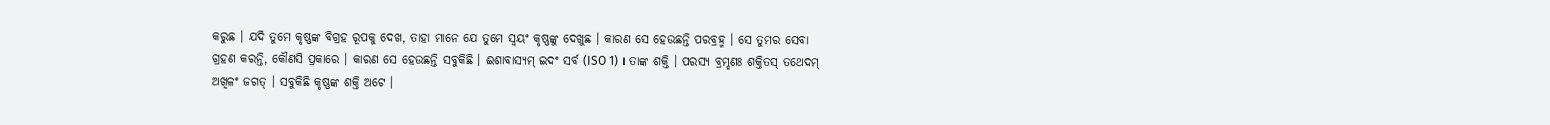କରୁଛ । ଯଦି ତୁମେ କୃଷ୍ଣଙ୍କ ବିଗ୍ରହ ରୂପକୁ ଦେଖ, ତାହା ମାନେ ଯେ ତୁମେ ସ୍ଵୟଂ କୃଷ୍ଣଙ୍କୁ ଦେଖୁଛ । କାରଣ ସେ ହେଉଛନ୍ତି ପରବ୍ରହ୍ମ । ସେ ତୁମର ସେବା ଗ୍ରହଣ କରନ୍ତି, କୌଣସି ପ୍ରକାରେ । କାରଣ ସେ ହେଉଛନ୍ତି ସବୁକିଛି । ଈଶାବାସ୍ୟମ୍ ଇଦଂ ସର୍ବ (ISO 1) । ତାଙ୍କ ଶକ୍ତି । ପରସ୍ୟ ବ୍ରମ୍ହଣଃ ଶକ୍ତିତସ୍ ତଥେଦମ୍ ଅଖିଳଂ ଜଗତ୍ । ସବୁକିଛି କୃଷ୍ଣଙ୍କ ଶକ୍ତି ଅଟେ ।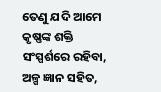ତେଣୁ ଯଦି ଆମେ କୃଷ୍ଣଙ୍କ ଶକ୍ତି ସଂସ୍ପର୍ଶରେ ରହିବା, ଅଳ୍ପ ଜ୍ଞାନ ସହିତ,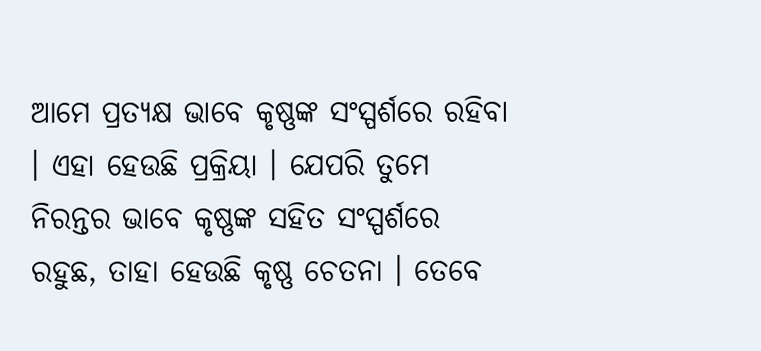ଆମେ ପ୍ରତ୍ୟକ୍ଷ ଭାବେ କୃଷ୍ଣଙ୍କ ସଂସ୍ପର୍ଶରେ ରହିବା । ଏହା ହେଉଛି ପ୍ରକ୍ରିୟା । ଯେପରି ତୁମେ ନିରନ୍ତର ଭାବେ କୃଷ୍ଣଙ୍କ ସହିତ ସଂସ୍ପର୍ଶରେ ରହୁଛ, ତାହା ହେଉଛି କୃଷ୍ଣ ଚେତନା । ତେବେ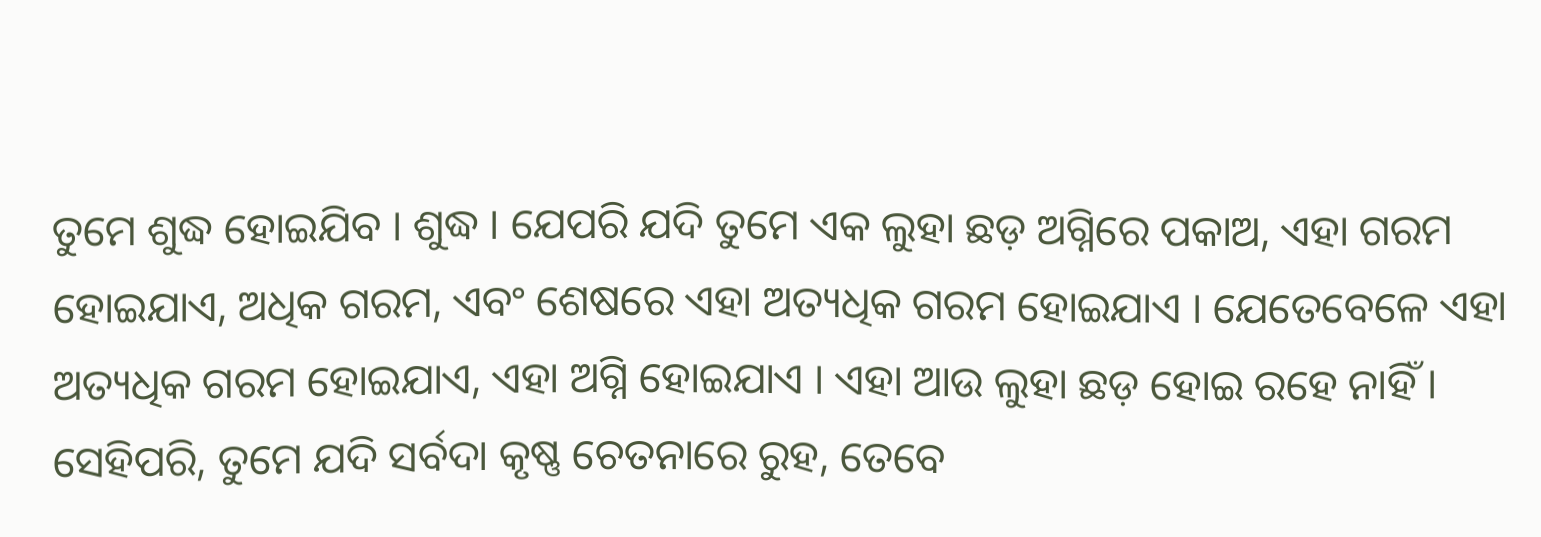ତୁମେ ଶୁଦ୍ଧ ହୋଇଯିବ । ଶୁଦ୍ଧ । ଯେପରି ଯଦି ତୁମେ ଏକ ଲୁହା ଛଡ଼ ଅଗ୍ନିରେ ପକାଅ, ଏହା ଗରମ ହୋଇଯାଏ, ଅଧିକ ଗରମ, ଏବଂ ଶେଷରେ ଏହା ଅତ୍ୟଧିକ ଗରମ ହୋଇଯାଏ । ଯେତେବେଳେ ଏହା ଅତ୍ୟଧିକ ଗରମ ହୋଇଯାଏ, ଏହା ଅଗ୍ନି ହୋଇଯାଏ । ଏହା ଆଉ ଲୁହା ଛଡ଼ ହୋଇ ରହେ ନାହିଁ । ସେହିପରି, ତୁମେ ଯଦି ସର୍ବଦା କୃଷ୍ଣ ଚେତନାରେ ରୁହ, ତେବେ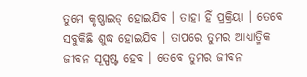ତୁମେ କୃଷ୍ଣାଇଡ୍ ହୋଇଯିବ । ତାହା ହିଁ ପ୍ରକ୍ରିୟା । ତେବେ ସବୁକିଛି ଶୁଦ୍ଧ ହୋଇଯିବ । ତାପରେ ତୁମର ଆଧ୍ୟାତ୍ମିକ ଜୀବନ ସୂସ୍ପଷ୍ଟ ହେବ । ତେବେ ତୁମର ଜୀବନ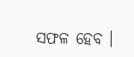ସଫଳ ହେବ ।